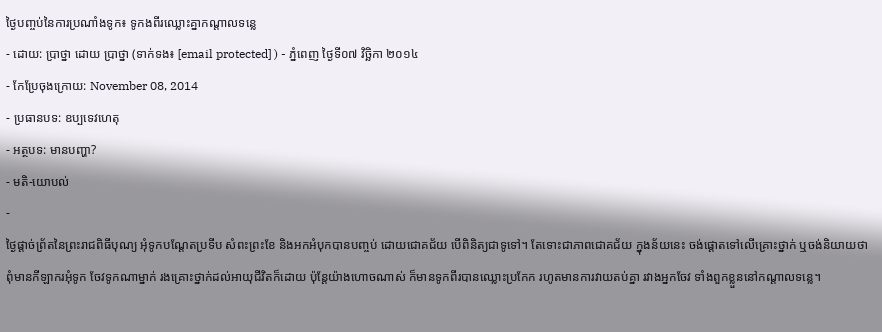ថ្ងៃបញ្ចប់នៃការប្រណាំងទូក៖ ទូកងពីរឈ្លោះគ្នាកណ្តាលទន្លេ
- ដោយ: ប្រាថ្នា ដោយ ប្រាថ្នា (ទាក់ទង៖ [email protected] ) - ភ្នំពេញ ថ្ងៃទី០៧ វិច្ឆិកា ២០១៤
- កែប្រែចុងក្រោយ: November 08, 2014
- ប្រធានបទ: ឧប្បទេវហេតុ
- អត្ថបទ: មានបញ្ហា?
- មតិ-យោបល់
-
ថ្ងៃផ្តាច់ព្រ័តនៃព្រះរាជពិធីបុណ្យ អុំទូកបណ្តែតប្រទីប សំពះព្រះខែ និងអកអំបុកបានបញ្ចប់ ដោយជោគជ័យ បើពិនិត្យជាទូទៅ។ តែទោះជាភាពជោគជ័យ ក្នុងន័យនេះ ចង់ផ្ដោតទៅលើគ្រោះថ្នាក់ ឬចង់និយាយថា ពុំមានកីឡាករអុំទូក ចែវទូកណាម្នាក់ រងគ្រោះថ្នាក់ដល់អាយុជីវិតក៏ដោយ ប៉ុន្តែយ៉ាងហោចណាស់ ក៏មានទូកពីរបានឈ្លោះប្រកែក រហូតមានការវាយតប់គ្នា រវាងអ្នកចែវ ទាំងពួកខ្លួននៅកណ្តាលទន្លេ។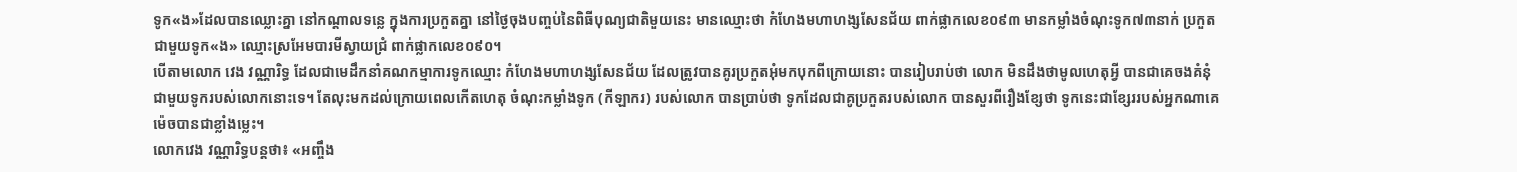ទូក«ង»ដែលបានឈ្លោះគ្នា នៅកណ្តាលទន្លេ ក្នុងការប្រកួតគ្នា នៅថ្ងៃចុងបញ្ចប់នៃពិធីបុណ្យជាតិមួយនេះ មានឈ្មោះថា កំហែងមហាហង្សសែនជ័យ ពាក់ផ្លាកលេខ០៩៣ មានកម្លាំងចំណុះទូក៧៣នាក់ ប្រកួតជាមួយទូក«ង» ឈ្មោះស្រអែមបារមីស្វាយជ្រំ ពាក់ផ្លាកលេខ០៩០។
បើតាមលោក វេង វណ្ណារិទ្ធ ដែលជាមេដឹកនាំគណកម្មាការទូកឈ្មោះ កំហែងមហាហង្សសែនជ័យ ដែលត្រូវបានគូរប្រកួតអុំមកបុកពីក្រោយនោះ បានរៀបរាប់ថា លោក មិនដឹងថាមូលហេតុអ្វី បានជាគេចងគំនុំជាមួយទូករបស់លោកនោះទេ។ តែលុះមកដល់ក្រោយពេលកើតហេតុ ចំណុះកម្លាំងទូក (កីឡាករ) របស់លោក បានប្រាប់ថា ទូកដែលជាគូប្រកួតរបស់លោក បានសួរពីរឿងខ្សែថា ទូកនេះជាខ្សែររបស់អ្នកណាគេ ម៉េចបានជាខ្លាំងម្លេះ។
លោកវេង វណ្ណារិទ្ធបន្តថា៖ «អញ្ចឹង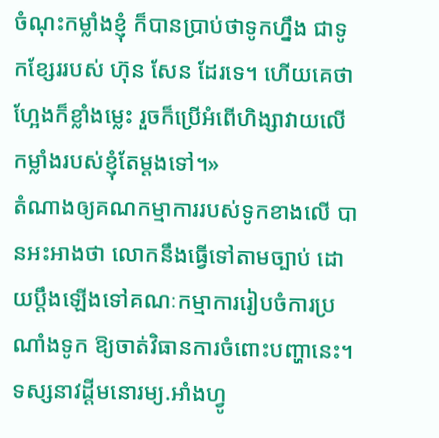ចំណុះកម្លាំងខ្ញុំ ក៏បានប្រាប់ថាទូកហ្នឹង ជាទូកខ្សែររបស់ ហ៊ុន សែន ដែរទេ។ ហើយគេថាហ្អែងក៏ខ្លាំងម្លេះ រួចក៏ប្រើអំពើហិង្សាវាយលើកម្លាំងរបស់ខ្ញុំតែម្តងទៅ។»
តំណាងឲ្យគណកម្មាការរបស់ទូកខាងលើ បានអះអាងថា លោកនឹងធ្វើទៅតាមច្បាប់ ដោយប្តឹងឡើងទៅគណៈកម្មាការរៀបចំការប្រណាំងទូក ឱ្យចាត់វិធានការចំពោះបញ្ហានេះ។ ទស្សនាវដ្ដីមនោរម្យ.អាំងហ្វូ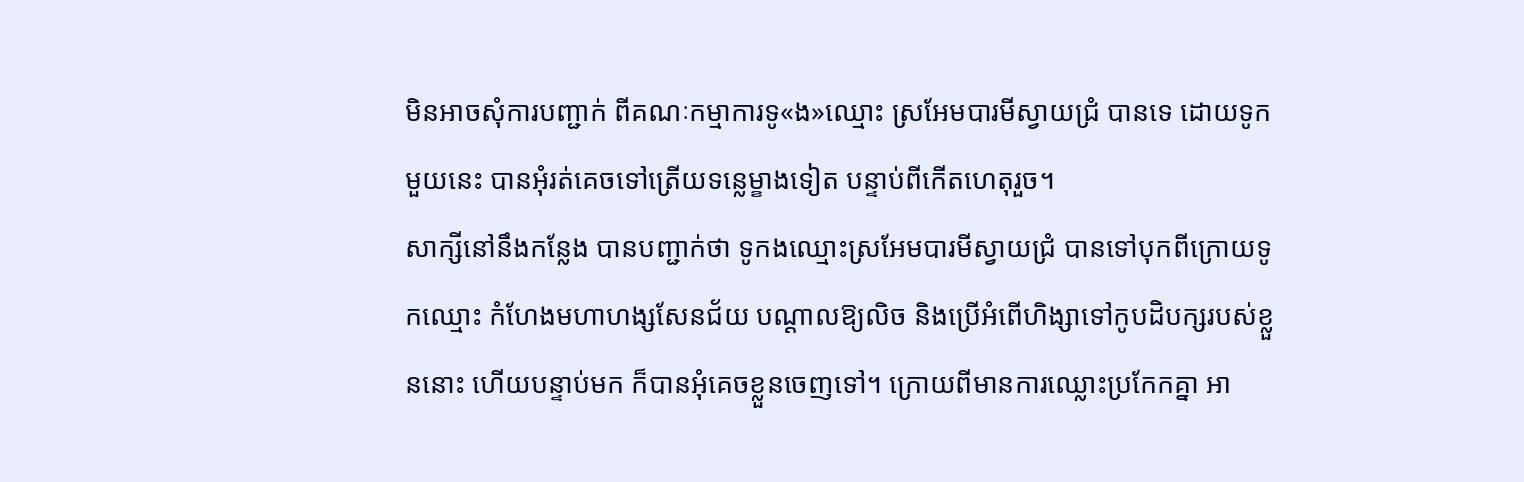មិនអាចសុំការបញ្ជាក់ ពីគណៈកម្មាការទូ«ង»ឈ្មោះ ស្រអែមបារមីស្វាយជ្រំ បានទេ ដោយទូកមួយនេះ បានអុំរត់គេចទៅត្រើយទន្លេម្ខាងទៀត បន្ទាប់ពីកើតហេតុរួច។
សាក្សីនៅនឹងកន្លែង បានបញ្ជាក់ថា ទូកងឈ្មោះស្រអែមបារមីស្វាយជ្រំ បានទៅបុកពីក្រោយទូកឈ្មោះ កំហែងមហាហង្សសែនជ័យ បណ្តាលឱ្យលិច និងប្រើអំពើហិង្សាទៅកូបដិបក្សរបស់ខ្លួននោះ ហើយបន្ទាប់មក ក៏បានអុំគេចខ្លួនចេញទៅ។ ក្រោយពីមានការឈ្លោះប្រកែកគ្នា អា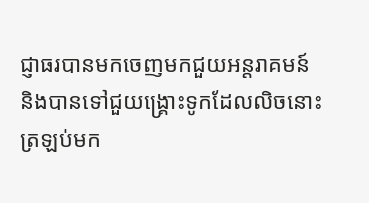ជ្ញាធរបានមកចេញមកជួយអន្តរាគមន៍ និងបានទៅជួយង្គ្រោះទូកដែលលិចនោះ ត្រឡប់មក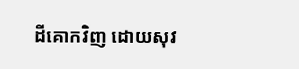ដីគោកវិញ ដោយសុវ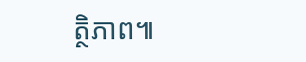ត្ថិភាព៕